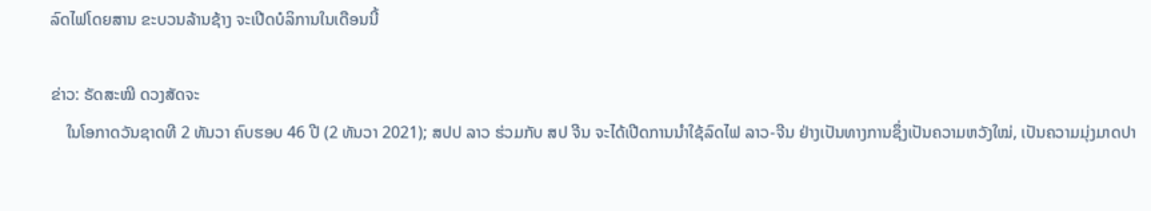ລົດໄຟໂດຍສານ ຂະບວນລ້ານຊ້າງ ຈະເປີດບໍລິການໃນເດືອນນີ້

ຂ່າວ: ຣັດສະໝີ ດວງສັດຈະ
    ໃນໂອກາດວັນຊາດທີ 2 ທັນວາ ຄົບຮອບ 46 ປີ (2 ທັນວາ 2021); ສປປ ລາວ ຮ່ວມກັບ ສປ ຈີນ ຈະໄດ້ເປີດການນໍາໃຊ້ລົດໄຟ ລາວ-ຈີນ ຢ່າງເປັນທາງການຊຶ່ງເປັນຄວາມຫວັງໃໝ່, ເປັນຄວາມມຸ່ງມາດປາ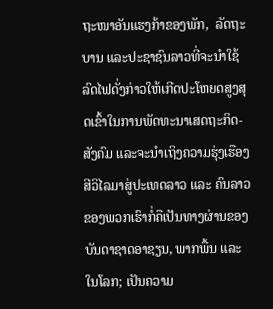ຖະໜາອັນແຮງກ້າຂອງພັກ,  ລັດຖະບານ ແລະປະຊາຊົນລາວທີ່ຈະນໍາໃຊ້ລົດໄຟດັ່ງກ່າວໃຫ້ເກີດປະໂຫຍດສູງສຸດເຂົ້າໃນການພັດທະນາເສດຖະກິດ-ສັງຄົມ ແລະຈະນໍາເຖິງຄວາມຮຸ່ງເຮືອງສີວິໄລມາສູ່ປະເທດລາວ ແລະ ຄົນລາວຂອງພວກເຮົາກໍ່ຄືເປັນທາງຜ່ານຂອງບັນດາຊາດອາຊຽນ, ພາກພື້ນ ແລະໃນໂລກ; ເປັນຄວາມ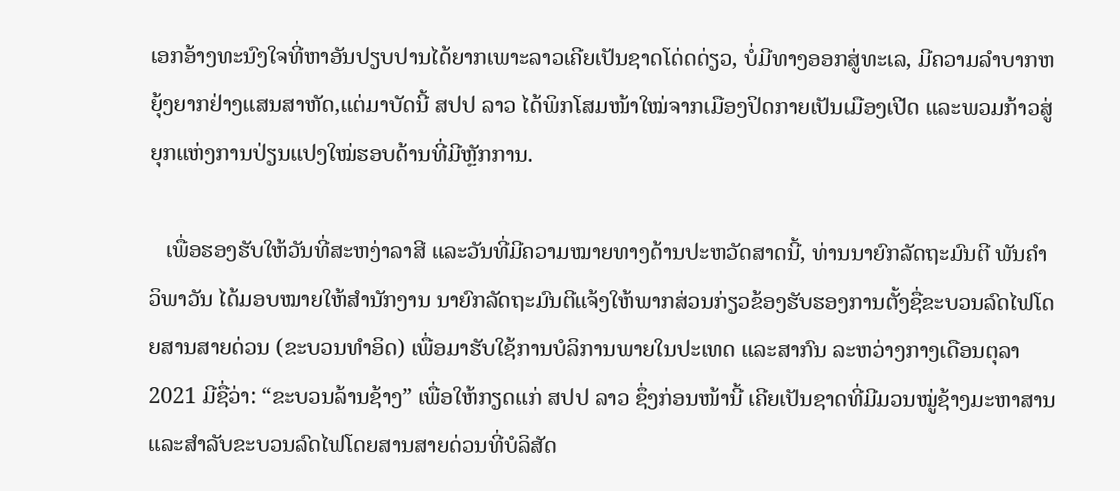ເອກອ້າງທະນົງໃຈທີ່ຫາອັນປຽບປານໄດ້ຍາກເພາະລາວເຄີຍເປັນຊາດໂດ່ດດ່ຽວ, ບໍ່ມີທາງອອກສູ່ທະເລ, ມີຄວາມລໍາບາກຫຍຸ້ງຍາກຢ່າງແສນສາຫັດ,ແຕ່ມາບັດນີ້ ສປປ ລາວ ໄດ້ພິກໂສມໜ້າໃໝ່ຈາກເມືອງປິດກາຍເປັນເມືອງເປີດ ແລະພວມກ້າວສູ່ຍຸກແຫ່ງການປ່ຽນແປງໃໝ່ຮອບດ້ານທີ່ມີຫຼັກການ.

   ເພື່ອຮອງຮັບໃຫ້ວັນທີ່ສະຫງ່າລາສີ ແລະວັນທີ່ມີຄວາມໝາຍທາງດ້ານປະຫວັດສາດນີ້, ທ່ານນາຍົກລັດຖະມົນຕີ ພັນຄໍາ ວິພາວັນ ໄດ້ມອບໝາຍໃຫ້ສໍານັກງານ ນາຍົກລັດຖະມົນຕີແຈ້ງໃຫ້ພາກສ່ວນກ່ຽວຂ້ອງຮັບຮອງການຕັ້ງຊື່ຂະບວນລົດໄຟໂດຍສານສາຍດ່ວນ (ຂະບວນທໍາອິດ) ເພື່ອມາຮັບໃຊ້ການບໍລິການພາຍໃນປະເທດ ແລະສາກົນ ລະຫວ່າງກາງເດືອນຕຸລາ 2021 ມີຊື່ວ່າ: “ຂະບວນລ້ານຊ້າງ” ເພື່ອໃຫ້ກຽດແກ່ ສປປ ລາວ ຊຶ່ງກ່ອນໜ້ານີ້ ເຄີຍເປັນຊາດທີ່ມີມວນໝູ່ຊ້າງມະຫາສານ ແລະສໍາລັບຂະບວນລົດໄຟໂດຍສານສາຍດ່ວນທີ່ບໍລິສັດ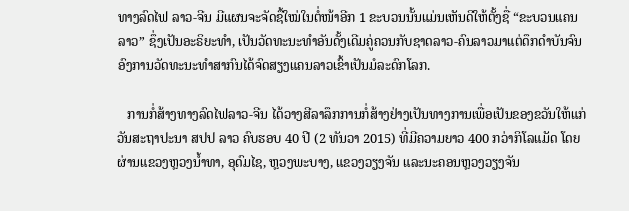ທາງລົດໄຟ ລາວ-ຈີນ ມີແຜນຈະຈັດຊື້ໃໝ່ໃນຕໍ່ໜ້າອີກ 1 ຂະບວນນັ້ນແມ່ນເຫັນດີໃຫ້ຕັ້ງຊື່ “ຂະບວນແຄນລາວ” ຊຶ່ງເປັນອະຣິຍະທໍາ, ເປັນວັດທະນະທໍາອັນດັ້ງເດີມຄູ່ຄວນກັບຊາດລາວ-ຄົນລາວມາແຕ່ດຶກດໍາບັນຈົນອົງການວັດທະນະທໍາສາກົນໄດ້ຈົດສຽງແຄນລາວເຂົ້າເປັນມໍລະດົກໂລກ.

   ການກໍ່ສ້າງທາງລົດໄຟລາວ-ຈີນ ໄດ້ວາງສີລາລຶກການກໍ່ສ້າງຢ່າງເປັນທາງການເພື່ອເປັນຂອງຂວັນໃຫ້ແກ່ວັນສະຖາປະນາ ສປປ ລາວ ຄົບຮອບ 40 ປີ (2 ທັນວາ 2015) ທີ່ມີຄວາມຍາວ 400 ກວ່າກິໂລແມັດ ໂດຍຜ່ານແຂວງຫຼວງນໍ້າທາ, ອຸດົມໄຊ, ຫຼວງພະບາງ, ແຂວງວຽງຈັນ ແລະນະຄອນຫຼວງວຽງຈັນ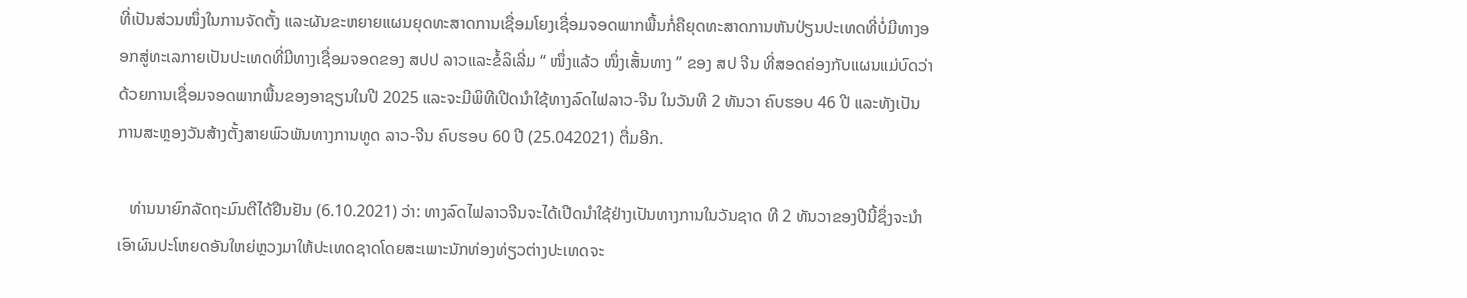ທີ່ເປັນສ່ວນໜຶ່ງໃນການຈັດຕັ້ງ ແລະຜັນຂະຫຍາຍແຜນຍຸດທະສາດການເຊື່ອມໂຍງເຊື່ອມຈອດພາກພື້ນກໍ່ຄືຍຸດທະສາດການຫັນປ່ຽນປະເທດທີ່ບໍ່ມີທາງອອກສູ່ທະເລກາຍເປັນປະເທດທີ່ມີທາງເຊື່ອມຈອດຂອງ ສປປ ລາວແລະຂໍ້ລິເລີ່ມ “ ໜຶ່ງແລ້ວ ໜຶ່ງເສັ້ນທາງ ” ຂອງ ສປ ຈີນ ທີ່ສອດຄ່ອງກັບແຜນແມ່ບົດວ່າດ້ວຍການເຊື່ອມຈອດພາກພື້ນຂອງອາຊຽນໃນປີ 2025 ແລະຈະມີພິທີເປີດນໍາໃຊ້ທາງລົດໄຟລາວ-ຈີນ ໃນວັນທີ 2 ທັນວາ ຄົບຮອບ 46 ປີ ແລະທັງເປັນການສະຫຼອງວັນສ້າງຕັ້ງສາຍພົວພັນທາງການທູດ ລາວ-ຈີນ ຄົບຮອບ 60 ປີ (25.042021) ຕື່ມອີກ.

   ທ່ານນາຍົກລັດຖະມົນຕີໄດ້ຢືນຢັນ (6.10.2021) ວ່າ: ທາງລົດໄຟລາວຈີນຈະໄດ້ເປີດນໍາໃຊ້ຢ່າງເປັນທາງການໃນວັນຊາດ ທີ 2 ທັນວາຂອງປີນີ້ຊຶ່ງຈະນໍາເອົາຜົນປະໂຫຍດອັນໃຫຍ່ຫຼວງມາໃຫ້ປະເທດຊາດໂດຍສະເພາະນັກທ່ອງທ່ຽວຕ່າງປະເທດຈະ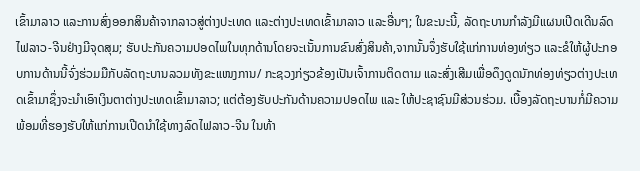ເຂົ້າມາລາວ ແລະການສົ່ງອອກສິນຄ້າຈາກລາວສູ່ຕ່າງປະເທດ ແລະຕ່າງປະເທດເຂົ້າມາລາວ ແລະອື່ນໆ; ໃນຂະນະນີ້, ລັດຖະບານກໍາລັງມີແຜນເປີດເດີນລົດໄຟລາວ-ຈີນຢ່າງມີຈຸດສຸມ; ຮັບປະກັນຄວາມປອດໄພໃນທຸກດ້ານໂດຍຈະເນັ້ນການຂົນສົ່ງສິນຄ້າ,ຈາກນັ້ນຈຶ່ງຮັບໃຊ້ແກ່ການທ່ອງທ່ຽວ ແລະຂໍໃຫ້ຜູ້ປະກອບການດ້ານນີ້ຈົ່ງຮ່ວມມືກັບລັດຖະບານລວມທັງຂະແໜງການ/ ກະຊວງກ່ຽວຂ້ອງເປັນເຈົ້າການຕິດຕາມ ແລະສົ່ງເສີມເພື່ອດຶງດູດນັກທ່ອງທ່ຽວຕ່າງປະເທດເຂົ້າມາຊຶ່ງຈະນໍາເອົາເງິນຕາຕ່າງປະເທດເຂົ້າມາລາວ; ແຕ່ຕ້ອງຮັບປະກັນດ້ານຄວາມປອດໄພ ແລະ ໃຫ້ປະຊາຊົນມີສ່ວນຮ່ວມ. ເບື້ອງລັດຖະບານກໍ່ມີຄວາມພ້ອມທີ່ຮອງຮັບໃຫ້ແກ່ການເປີດນໍາໃຊ້ທາງລົດໄຟລາວ-ຈີນ ໃນທ້າ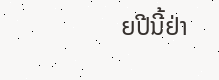ຍປີນີ້ຢ່າ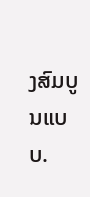ງສົມບູນແບບ.